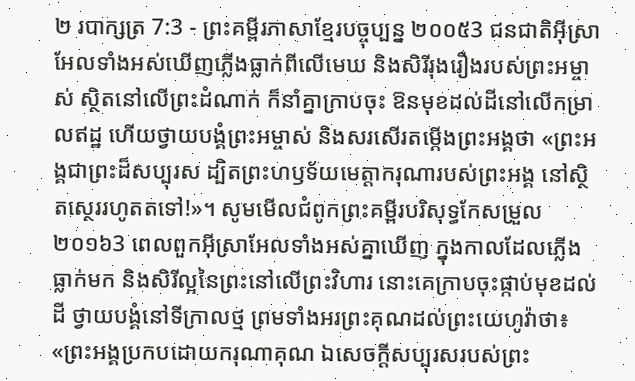២ របាក្សត្រ 7:3 - ព្រះគម្ពីរភាសាខ្មែរបច្ចុប្បន្ន ២០០៥3 ជនជាតិអ៊ីស្រាអែលទាំងអស់ឃើញភ្លើងធ្លាក់ពីលើមេឃ និងសិរីរុងរឿងរបស់ព្រះអម្ចាស់ ស្ថិតនៅលើព្រះដំណាក់ ក៏នាំគ្នាក្រាបចុះ ឱនមុខដល់ដីនៅលើកម្រាលឥដ្ឋ ហើយថ្វាយបង្គំព្រះអម្ចាស់ និងសរសើរតម្កើងព្រះអង្គថា «ព្រះអង្គជាព្រះដ៏សប្បុរស ដ្បិតព្រះហឫទ័យមេត្តាករុណារបស់ព្រះអង្គ នៅស្ថិតស្ថេររហូតតទៅ!»។ សូមមើលជំពូកព្រះគម្ពីរបរិសុទ្ធកែសម្រួល ២០១៦3 ពេលពួកអ៊ីស្រាអែលទាំងអស់គ្នាឃើញ ក្នុងកាលដែលភ្លើងធ្លាក់មក និងសិរីល្អនៃព្រះនៅលើព្រះវិហារ នោះគេក្រាបចុះផ្កាប់មុខដល់ដី ថ្វាយបង្គំនៅទីក្រាលថ្ម ព្រមទាំងអរព្រះគុណដល់ព្រះយេហូវ៉ាថា៖ «ព្រះអង្គប្រកបដោយករុណាគុណ ឯសេចក្ដីសប្បុរសរបស់ព្រះ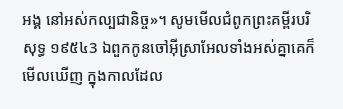អង្គ នៅអស់កល្បជានិច្ច»។ សូមមើលជំពូកព្រះគម្ពីរបរិសុទ្ធ ១៩៥៤3 ឯពួកកូនចៅអ៊ីស្រាអែលទាំងអស់គ្នាគេក៏មើលឃើញ ក្នុងកាលដែល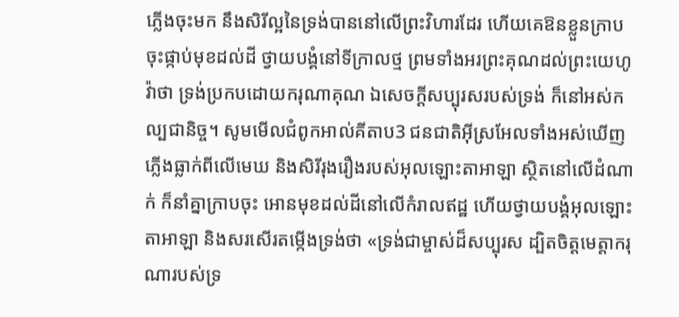ភ្លើងចុះមក នឹងសិរីល្អនៃទ្រង់បាននៅលើព្រះវិហារដែរ ហើយគេឱនខ្លួនក្រាបចុះផ្កាប់មុខដល់ដី ថ្វាយបង្គំនៅទីក្រាលថ្ម ព្រមទាំងអរព្រះគុណដល់ព្រះយេហូវ៉ាថា ទ្រង់ប្រកបដោយករុណាគុណ ឯសេចក្ដីសប្បុរសរបស់ទ្រង់ ក៏នៅអស់កល្បជានិច្ច។ សូមមើលជំពូកអាល់គីតាប3 ជនជាតិអ៊ីស្រអែលទាំងអស់ឃើញភ្លើងធ្លាក់ពីលើមេឃ និងសិរីរុងរឿងរបស់អុលឡោះតាអាឡា ស្ថិតនៅលើដំណាក់ ក៏នាំគ្នាក្រាបចុះ អោនមុខដល់ដីនៅលើកំរាលឥដ្ឋ ហើយថ្វាយបង្គំអុលឡោះតាអាឡា និងសរសើរតម្កើងទ្រង់ថា «ទ្រង់ជាម្ចាស់ដ៏សប្បុរស ដ្បិតចិត្តមេត្តាករុណារបស់ទ្រ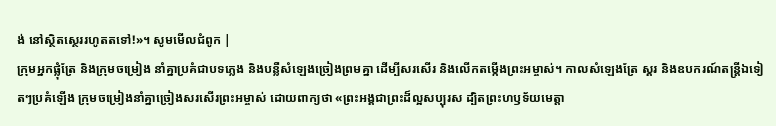ង់ នៅស្ថិតស្ថេររហូតតទៅ!»។ សូមមើលជំពូក |
ក្រុមអ្នកផ្លុំត្រែ និងក្រុមចម្រៀង នាំគ្នាប្រគំជាបទភ្លេង និងបន្លឺសំឡេងច្រៀងព្រមគ្នា ដើម្បីសរសើរ និងលើកតម្កើងព្រះអម្ចាស់។ កាលសំឡេងត្រែ ស្គរ និងឧបករណ៍តន្ត្រីឯទៀតៗប្រគំឡើង ក្រុមចម្រៀងនាំគ្នាច្រៀងសរសើរព្រះអម្ចាស់ ដោយពាក្យថា «ព្រះអង្គជាព្រះដ៏ល្អសប្បុរស ដ្បិតព្រះហឫទ័យមេត្តា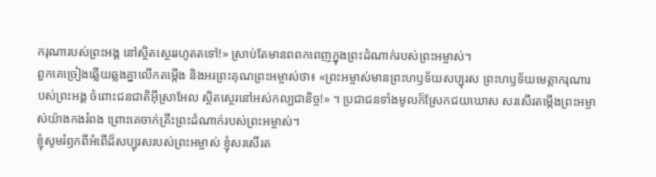ករុណារបស់ព្រះអង្គ នៅស្ថិតស្ថេររហូតតទៅ!» ស្រាប់តែមានពពកពេញក្នុងព្រះដំណាក់របស់ព្រះអម្ចាស់។
ពួកគេច្រៀងឆ្លើយឆ្លងគ្នាលើកតម្កើង និងអរព្រះគុណព្រះអម្ចាស់ថា៖ «ព្រះអម្ចាស់មានព្រះហឫទ័យសប្បុរស ព្រះហឫទ័យមេត្តាករុណារបស់ព្រះអង្គ ចំពោះជនជាតិអ៊ីស្រាអែល ស្ថិតស្ថេរនៅអស់កល្បជានិច្ច!» ។ ប្រជាជនទាំងមូលក៏ស្រែកជយឃោស សរសើរតម្កើងព្រះអម្ចាស់យ៉ាងកងរំពង ព្រោះគេចាក់គ្រឹះព្រះដំណាក់របស់ព្រះអម្ចាស់។
ខ្ញុំសូមរំឭកពីអំពើដ៏សប្បុរសរបស់ព្រះអម្ចាស់ ខ្ញុំសរសើរត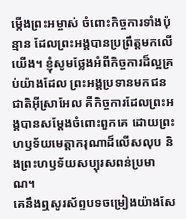ម្កើងព្រះអម្ចាស់ ចំពោះកិច្ចការទាំងប៉ុន្មាន ដែលព្រះអង្គបានប្រព្រឹត្តមកលើយើង។ ខ្ញុំសូមថ្លែងអំពីកិច្ចការដ៏ល្អគ្រប់យ៉ាងដែល ព្រះអង្គប្រទានមកជនជាតិអ៊ីស្រាអែល គឺកិច្ចការដែលព្រះអង្គបានសម្តែងចំពោះពួកគេ ដោយព្រះហឫទ័យមេត្តាករុណាដ៏លើសលុប និងព្រះហឫទ័យសប្បុរសពន់ប្រមាណ។
គេនឹងឮសូរស័ព្ទបទចម្រៀងយ៉ាងសែ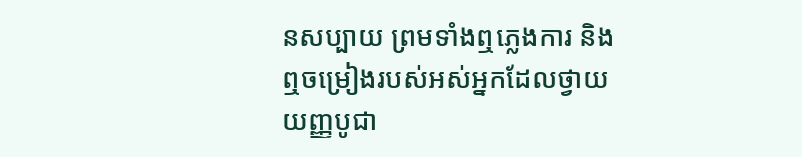នសប្បាយ ព្រមទាំងឮភ្លេងការ និងឮចម្រៀងរបស់អស់អ្នកដែលថ្វាយយញ្ញបូជា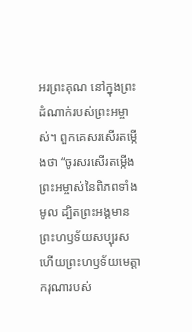អរព្រះគុណ នៅក្នុងព្រះដំណាក់របស់ព្រះអម្ចាស់។ ពួកគេសរសើរតម្កើងថា “ចូរសរសើរតម្កើងព្រះអម្ចាស់នៃពិភពទាំងមូល ដ្បិតព្រះអង្គមានព្រះហឫទ័យសប្បុរស ហើយព្រះហឫទ័យមេត្តាករុណារបស់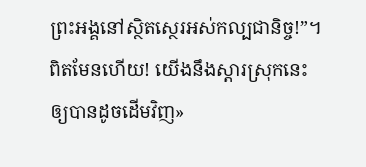ព្រះអង្គនៅស្ថិតស្ថេរអស់កល្បជានិច្ច!”។ ពិតមែនហើយ! យើងនឹងស្ដារស្រុកនេះឲ្យបានដូចដើមវិញ»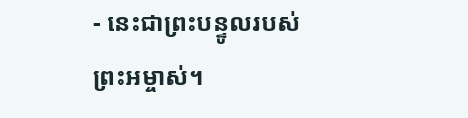- នេះជាព្រះបន្ទូលរបស់ព្រះអម្ចាស់។